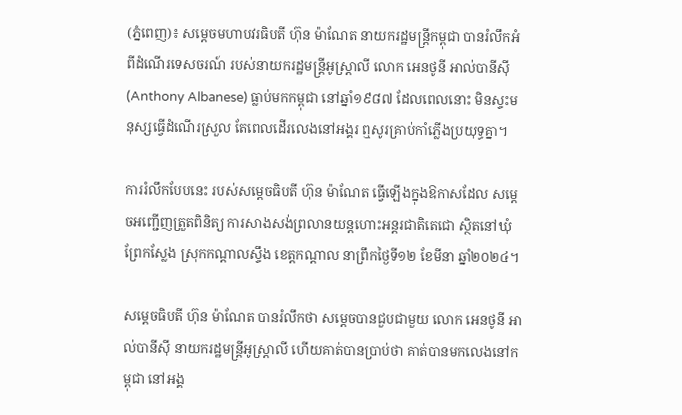(ភ្នំពេញ)៖ សម្តេចមហាបវរធិបតី ហ៊ុន ម៉ាណែត នាយករដ្ឋមន្ត្រីកម្ពុជា បានរំលឹកអំពីដំណើរទេសចរណ៍ របស់នាយករដ្ឋមន្ត្រីអូស្ត្រាលី លោក អេនថូនី អាល់បានីស៊ី (Anthony Albanese) ធ្លាប់មកកម្ពុជា នៅឆ្នាំ១៩៨៧ ដែលពេលនោះ មិនស្ទះមនុស្សធ្វើដំណើរស្រួល តែពេលដើរលេងនៅអង្គរ ឮសូរគ្រាប់កាំភ្លើងប្រយុទ្ធគ្នា។

ការរំលឹកបែបនេះ របស់សម្តេចធិបតី ហ៊ុន ម៉ាណែត ធ្វើឡើងក្នុងឱកាសដែល សម្តេចអញ្ជើញត្រួតពិនិត្យ ការសាងសង់ព្រលានយន្តហោះអន្តរជាតិតេជោ ស្ថិតនៅឃុំព្រែកស្លែង ស្រុកកណ្តាលស្ទឹង ខេត្តកណ្តាល នាព្រឹកថ្ងៃទី១២ ខែមីនា ឆ្នាំ២០២៤។

សម្តេចធិបតី ហ៊ុន ម៉ាណែត បានរំលឹកថា សម្ដេចបានជួបជាមួយ លោក អេនថូនី អាល់បានីស៊ី នាយករដ្ឋមន្ត្រីអូស្ត្រាលី ហើយគាត់បានប្រាប់ថា គាត់បានមកលេងនៅកម្ពុជា នៅអង្គ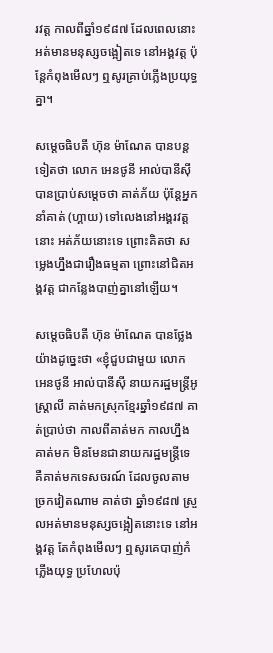រវត្ដ កាលពីឆ្នាំ១៩៨៧ ដែលពេលនោះ អត់មានមនុស្សចង្អៀតទេ នៅអង្គវត្ដ ប៉ុន្ដែកំពុងមើលៗ ឮសូរគ្រាប់ភ្លើងប្រយុទ្ធគ្នា។

សម្តេចធិបតី ហ៊ុន ម៉ាណែត បានបន្ដទៀតថា លោក អេនថូនី អាល់បានីស៊ី បានប្រាប់សម្ដេចថា គាត់ភ័យ ប៉ុន្ដែអ្នកនាំគាត់ (ហ្គាយ) ទៅលេងនៅអង្គរវត្ដនោះ អត់ភ័យនោះទេ ព្រោះគិតថា សម្លេងហ្នឹងជារឿងធម្មតា ព្រោះនៅជិតអង្គវត្ដ ជាកន្លែងបាញ់គ្នានៅឡើយ។

សម្តេចធិបតី ហ៊ុន ម៉ាណែត បានថ្លែងយ៉ាងដូច្នេះថា «ខ្ញុំជួបជាមួយ លោក អេនថូនី អាល់បានីស៊ី នាយករដ្ឋមន្ត្រីអូស្ត្រាលី គាត់មកស្រុកខ្មែរឆ្នាំ១៩៨៧ គាត់ប្រាប់ថា កាលពីគាត់មក កាលហ្នឹងគាត់មក មិនមែនជានាយករដ្ឋមន្ដ្រីទេ គឺគាត់មកទេសចរណ៍ ដែលចូលតាមច្រកវៀតណាម គាត់ថា ឆ្នាំ១៩៨៧ ស្រួលអត់មានមនុស្សចង្អៀតនោះទេ នៅអង្គវត្ដ តែកំពុងមើលៗ ឮសូរគេបាញ់កំភ្លើងយុទ្ធ ប្រហែលប៉ុ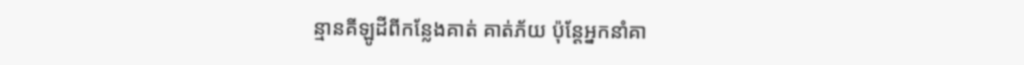ន្មានគីឡូដីពីកន្លែងគាត់ គាត់ភ័យ ប៉ុន្ដែអ្នកនាំគា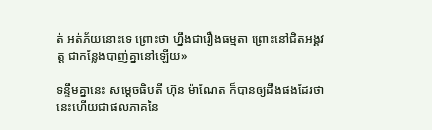ត់ អត់ភ័យនោះទេ ព្រោះថា ហ្នឹងជារឿងធម្មតា ព្រោះនៅជិតអង្គវត្ដ ជាកន្លែងបាញ់គ្នានៅឡើយ»

ទន្ទឹមគ្នានេះ សម្តេចធិបតី ហ៊ុន ម៉ាណែត ក៏បានឲ្យដឹងផងដែរថា នេះហើយជាផលភាគនៃ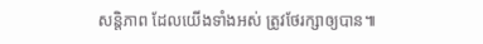សន្ដិភាព ដែលយើងទាំងអស់ ត្រូវថែរក្សាឲ្យបាន៕